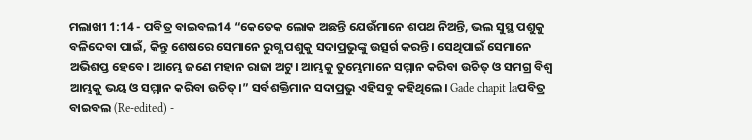ମଲାଖୀ 1:14 - ପବିତ୍ର ବାଇବଲ14 “କେତେକ ଲୋକ ଅଛନ୍ତି ଯେଉଁମାନେ ଶପଥ ନିଅନ୍ତି, ଭଲ ସୁସ୍ଥ ପଶୁକୁ ବଳିଦେବା ପାଇଁ, କିନ୍ତୁ ଶେଷରେ ସେମାନେ ରୁଗ୍ଣ ପଶୁକୁ ସଦାପ୍ରଭୁଙ୍କୁ ଉତ୍ସର୍ଗ କରନ୍ତି। ସେଥିପାଇଁ ସେମାନେ ଅଭିଶପ୍ତ ହେବେ। ଆମ୍ଭେ ଜଣେ ମହାନ ରାଜା ଅଟୁ। ଆମ୍ଭକୁ ତୁମ୍ଭେମାନେ ସମ୍ମାନ କରିବା ଉଚିତ୍ ଓ ସମଗ୍ର ବିଶ୍ୱ ଆମ୍ଭକୁ ଭୟ ଓ ସମ୍ମାନ କରିବା ଉଚିତ୍।” ସର୍ବଶକ୍ତିମାନ ସଦାପ୍ରଭୁ ଏହିସବୁ କହିଥିଲେ। Gade chapit laପବିତ୍ର ବାଇବଲ (Re-edited) -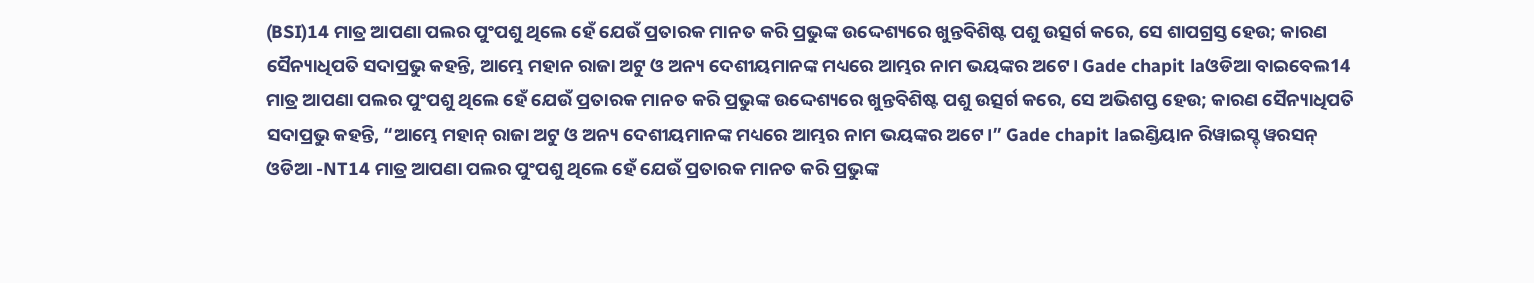(BSI)14 ମାତ୍ର ଆପଣା ପଲର ପୁଂପଶୁ ଥିଲେ ହେଁ ଯେଉଁ ପ୍ରତାରକ ମାନତ କରି ପ୍ରଭୁଙ୍କ ଉଦ୍ଦେଶ୍ୟରେ ଖୁନ୍ତବିଶିଷ୍ଟ ପଶୁ ଉତ୍ସର୍ଗ କରେ, ସେ ଶାପଗ୍ରସ୍ତ ହେଉ; କାରଣ ସୈନ୍ୟାଧିପତି ସଦାପ୍ରଭୁ କହନ୍ତି, ଆମ୍ଭେ ମହାନ ରାଜା ଅଟୁ ଓ ଅନ୍ୟ ଦେଶୀୟମାନଙ୍କ ମଧ୍ୟରେ ଆମ୍ଭର ନାମ ଭୟଙ୍କର ଅଟେ। Gade chapit laଓଡିଆ ବାଇବେଲ14 ମାତ୍ର ଆପଣା ପଲର ପୁଂପଶୁ ଥିଲେ ହେଁ ଯେଉଁ ପ୍ରତାରକ ମାନତ କରି ପ୍ରଭୁଙ୍କ ଉଦ୍ଦେଶ୍ୟରେ ଖୁନ୍ତବିଶିଷ୍ଟ ପଶୁ ଉତ୍ସର୍ଗ କରେ, ସେ ଅଭିଶପ୍ତ ହେଉ; କାରଣ ସୈନ୍ୟାଧିପତି ସଦାପ୍ରଭୁ କହନ୍ତି, “ଆମ୍ଭେ ମହାନ୍ ରାଜା ଅଟୁ ଓ ଅନ୍ୟ ଦେଶୀୟମାନଙ୍କ ମଧ୍ୟରେ ଆମ୍ଭର ନାମ ଭୟଙ୍କର ଅଟେ।” Gade chapit laଇଣ୍ଡିୟାନ ରିୱାଇସ୍ଡ୍ ୱରସନ୍ ଓଡିଆ -NT14 ମାତ୍ର ଆପଣା ପଲର ପୁଂପଶୁ ଥିଲେ ହେଁ ଯେଉଁ ପ୍ରତାରକ ମାନତ କରି ପ୍ରଭୁଙ୍କ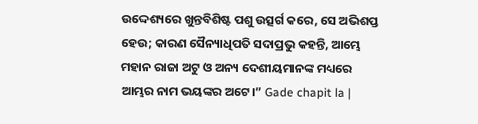ଉଦ୍ଦେଶ୍ୟରେ ଖୁନ୍ତବିଶିଷ୍ଟ ପଶୁ ଉତ୍ସର୍ଗ କରେ, ସେ ଅଭିଶପ୍ତ ହେଉ; କାରଣ ସୈନ୍ୟାଧିପତି ସଦାପ୍ରଭୁ କହନ୍ତି, ଆମ୍ଭେ ମହାନ ରାଜା ଅଟୁ ଓ ଅନ୍ୟ ଦେଶୀୟମାନଙ୍କ ମଧ୍ୟରେ ଆମ୍ଭର ନାମ ଭୟଙ୍କର ଅଟେ।” Gade chapit la |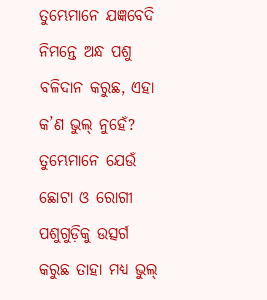ତୁମ୍ଭେମାନେ ଯଜ୍ଞବେଦି ନିମନ୍ତେ ଅନ୍ଧ ପଶୁ ବଳିଦାନ କରୁଛ, ଏହା କ’ଣ ଭୁଲ୍ ନୁହେଁ? ତୁମ୍ଭେମାନେ ଯେଉଁ ଛୋଟା ଓ ରୋଗୀ ପଶୁଗୁଡ଼ିକୁ ଉତ୍ସର୍ଗ କରୁଛ ତାହା ମଧ୍ୟ ଭୁଲ୍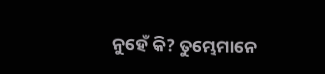ନୁହେଁ କି? ତୁମ୍ଭେମାନେ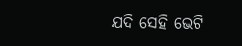ଯଦି ସେହି ଭେଟି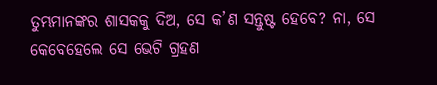ତୁମ୍ଭମାନଙ୍କର ଶାସକକୁ ଦିଅ, ସେ କ’ଣ ସନ୍ତୁଷ୍ଟ ହେବେ? ନା, ସେ କେବେହେଲେ ସେ ଭେଟି ଗ୍ରହଣ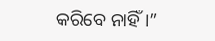କରିବେ ନାହିଁ।”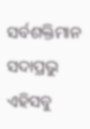ସର୍ବଶକ୍ତିମାନ ସଦାପ୍ରଭୁ ଏହିସବୁ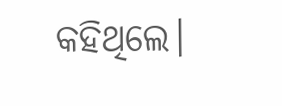କହିଥିଲେ।